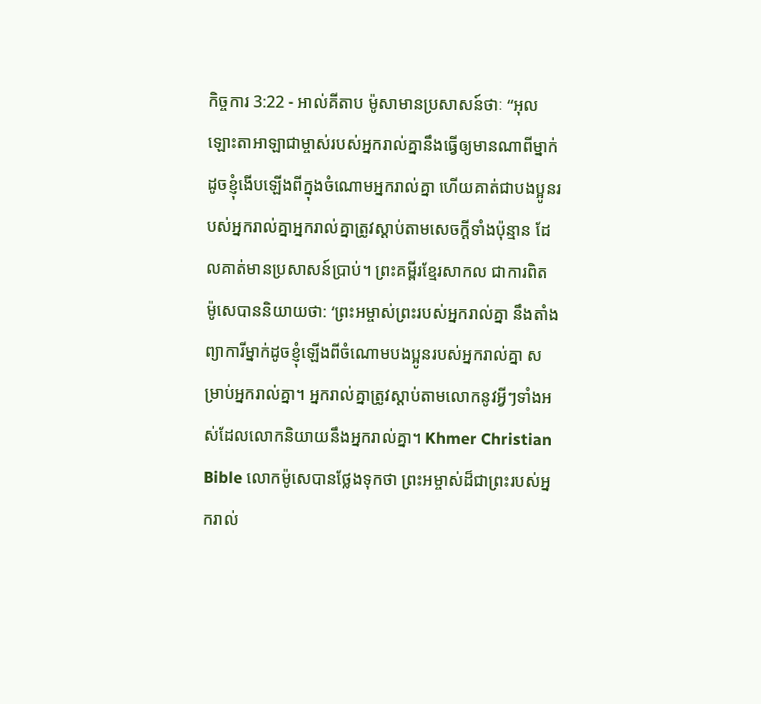កិច្ចការ 3:22 - អាល់គីតាប ម៉ូសាមានប្រសាសន៍ថាៈ “អុលឡោះតាអាឡាជាម្ចាស់របស់អ្នករាល់គ្នានឹងធ្វើឲ្យមានណាពីម្នាក់ដូចខ្ញុំងើបឡើងពីក្នុងចំណោមអ្នករាល់គ្នា ហើយគាត់ជាបងប្អូនរបស់អ្នករាល់គ្នាអ្នករាល់គ្នាត្រូវស្ដាប់តាមសេចក្ដីទាំងប៉ុន្មាន ដែលគាត់មានប្រសាសន៍ប្រាប់។ ព្រះគម្ពីរខ្មែរសាកល ជាការពិត ម៉ូសេបាននិយាយថា: ‘ព្រះអម្ចាស់ព្រះរបស់អ្នករាល់គ្នា នឹងតាំងព្យាការីម្នាក់ដូចខ្ញុំឡើងពីចំណោមបងប្អូនរបស់អ្នករាល់គ្នា សម្រាប់អ្នករាល់គ្នា។ អ្នករាល់គ្នាត្រូវស្ដាប់តាមលោកនូវអ្វីៗទាំងអស់ដែលលោកនិយាយនឹងអ្នករាល់គ្នា។ Khmer Christian Bible លោកម៉ូសេបានថ្លែងទុកថា ព្រះអម្ចាស់ដ៏ជាព្រះរបស់អ្នករាល់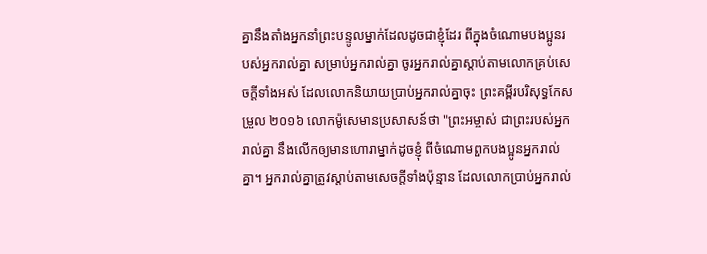គ្នានឹងតាំងអ្នកនាំព្រះបន្ទូលម្នាក់ដែលដូចជាខ្ញុំដែរ ពីក្នុងចំណោមបងប្អូនរបស់អ្នករាល់គ្នា សម្រាប់អ្នករាល់គ្នា ចូរអ្នករាល់គ្នាស្ដាប់តាមលោកគ្រប់សេចក្ដីទាំងអស់ ដែលលោកនិយាយប្រាប់អ្នករាល់គ្នាចុះ ព្រះគម្ពីរបរិសុទ្ធកែសម្រួល ២០១៦ លោកម៉ូសេមានប្រសាសន៍ថា "ព្រះអម្ចាស់ ជាព្រះរបស់អ្នករាល់គ្នា នឹងលើកឲ្យមានហោរាម្នាក់ដូចខ្ញុំ ពីចំណោមពួកបងប្អូនអ្នករាល់គ្នា។ អ្នករាល់គ្នាត្រូវស្តាប់តាមសេចក្ដីទាំងប៉ុន្មាន ដែលលោកប្រាប់អ្នករាល់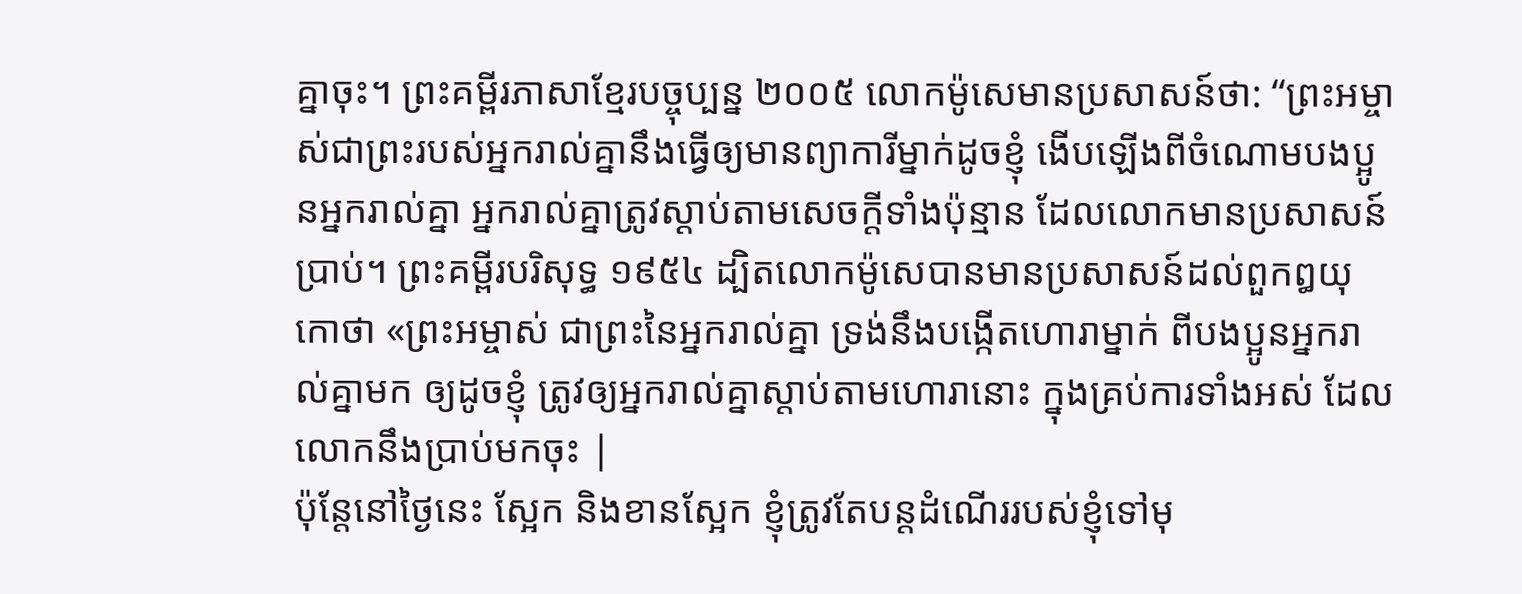គ្នាចុះ។ ព្រះគម្ពីរភាសាខ្មែរបច្ចុប្បន្ន ២០០៥ លោកម៉ូសេមានប្រសាសន៍ថា: “ព្រះអម្ចាស់ជាព្រះរបស់អ្នករាល់គ្នានឹងធ្វើឲ្យមានព្យាការីម្នាក់ដូចខ្ញុំ ងើបឡើងពីចំណោមបងប្អូនអ្នករាល់គ្នា អ្នករាល់គ្នាត្រូវស្ដាប់តាមសេចក្ដីទាំងប៉ុន្មាន ដែលលោកមានប្រសាសន៍ប្រាប់។ ព្រះគម្ពីរបរិសុទ្ធ ១៩៥៤ ដ្បិតលោកម៉ូសេបានមានប្រសាសន៍ដល់ពួកឰយុកោថា «ព្រះអម្ចាស់ ជាព្រះនៃអ្នករាល់គ្នា ទ្រង់នឹងបង្កើតហោរាម្នាក់ ពីបងប្អូនអ្នករាល់គ្នាមក ឲ្យដូចខ្ញុំ ត្រូវឲ្យអ្នករាល់គ្នាស្តាប់តាមហោរានោះ ក្នុងគ្រប់ការទាំងអស់ ដែលលោកនឹងប្រាប់មកចុះ |
ប៉ុន្តែនៅថ្ងៃនេះ ស្អែក និងខានស្អែក ខ្ញុំត្រូវតែបន្ដដំណើររបស់ខ្ញុំទៅមុ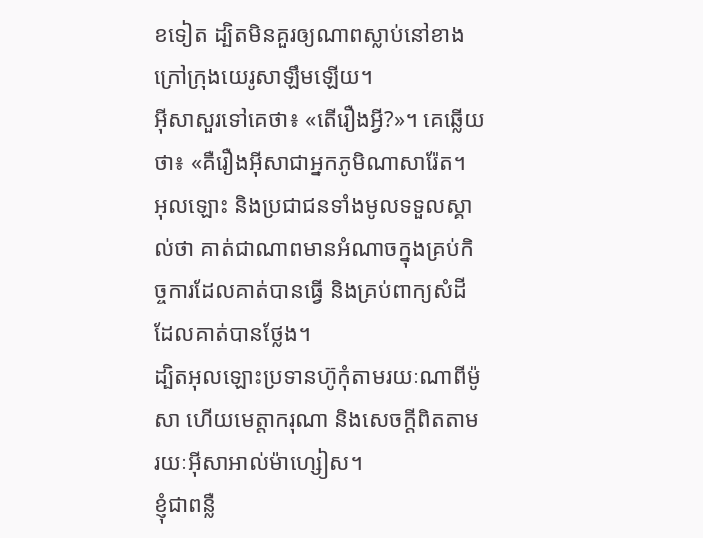ខទៀត ដ្បិតមិនគួរឲ្យណាពស្លាប់នៅខាងក្រៅក្រុងយេរូសាឡឹមឡើយ។
អ៊ីសាសួរទៅគេថា៖ «តើរឿងអ្វី?»។ គេឆ្លើយថា៖ «គឺរឿងអ៊ីសាជាអ្នកភូមិណាសារ៉ែត។ អុលឡោះ និងប្រជាជនទាំងមូលទទួលស្គាល់ថា គាត់ជាណាពមានអំណាចក្នុងគ្រប់កិច្ចការដែលគាត់បានធ្វើ និងគ្រប់ពាក្យសំដីដែលគាត់បានថ្លែង។
ដ្បិតអុលឡោះប្រទានហ៊ូកុំតាមរយៈណាពីម៉ូសា ហើយមេត្តាករុណា និងសេចក្ដីពិតតាមរយៈអ៊ីសាអាល់ម៉ាហ្សៀស។
ខ្ញុំជាពន្លឺ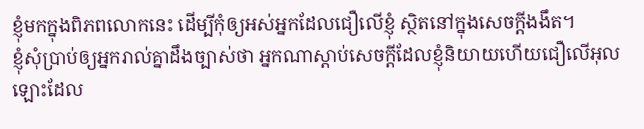ខ្ញុំមកក្នុងពិភពលោកនេះ ដើម្បីកុំឲ្យអស់អ្នកដែលជឿលើខ្ញុំ ស្ថិតនៅក្នុងសេចក្ដីងងឹត។
ខ្ញុំសុំប្រាប់ឲ្យអ្នករាល់គ្នាដឹងច្បាស់ថា អ្នកណាស្ដាប់សេចក្ដីដែលខ្ញុំនិយាយហើយជឿលើអុលឡោះដែល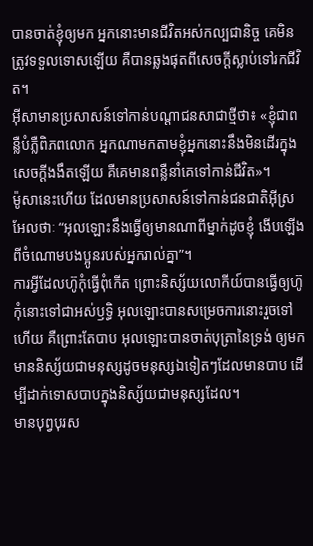បានចាត់ខ្ញុំឲ្យមក អ្នកនោះមានជីវិតអស់កល្បជានិច្ច គេមិនត្រូវទទួលទោសឡើយ គឺបានឆ្លងផុតពីសេចក្ដីស្លាប់ទៅរកជីវិត។
អ៊ីសាមានប្រសាសន៍ទៅកាន់បណ្ដាជនសាជាថ្មីថា៖ «ខ្ញុំជាពន្លឺបំភ្លឺពិភពលោក អ្នកណាមកតាមខ្ញុំអ្នកនោះនឹងមិនដើរក្នុងសេចក្ដីងងឹតឡើយ គឺគេមានពន្លឺនាំគេទៅកាន់ជីវិត»។
ម៉ូសានេះហើយ ដែលមានប្រសាសន៍ទៅកាន់ជនជាតិអ៊ីស្រអែលថាៈ “អុលឡោះនឹងធ្វើឲ្យមានណាពីម្នាក់ដូចខ្ញុំ ងើបឡើងពីចំណោមបងប្អូនរបស់អ្នករាល់គ្នា”។
ការអ្វីដែលហ៊ូកុំធ្វើពុំកើត ព្រោះនិស្ស័យលោកីយ៍បានធ្វើឲ្យហ៊ូកុំនោះទៅជាអស់ឫទ្ធិ អុលឡោះបានសម្រេចការនោះរួចទៅហើយ គឺព្រោះតែបាប អុលឡោះបានចាត់បុត្រានៃទ្រង់ ឲ្យមកមាននិស្ស័យជាមនុស្សដូចមនុស្សឯទៀតៗដែលមានបាប ដើម្បីដាក់ទោសបាបក្នុងនិស្ស័យជាមនុស្សដែល។
មានបុព្វបុរស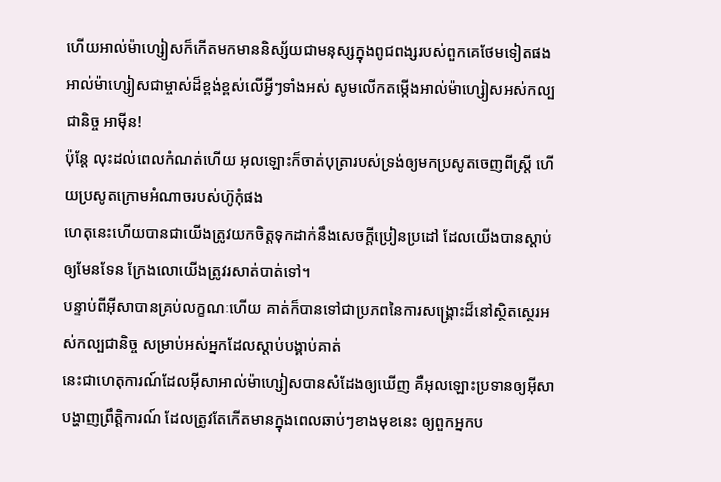ហើយអាល់ម៉ាហ្សៀសក៏កើតមកមាននិស្ស័យជាមនុស្សក្នុងពូជពង្សរបស់ពួកគេថែមទៀតផង អាល់ម៉ាហ្សៀសជាម្ចាស់ដ៏ខ្ពង់ខ្ពស់លើអ្វីៗទាំងអស់ សូមលើកតម្កើងអាល់ម៉ាហ្សៀសអស់កល្បជានិច្ច អាម៉ីន!
ប៉ុន្ដែ លុះដល់ពេលកំណត់ហើយ អុលឡោះក៏ចាត់បុត្រារបស់ទ្រង់ឲ្យមកប្រសូតចេញពីស្ដ្រី ហើយប្រសូតក្រោមអំណាចរបស់ហ៊ូកុំផង
ហេតុនេះហើយបានជាយើងត្រូវយកចិត្ដទុកដាក់នឹងសេចក្ដីប្រៀនប្រដៅ ដែលយើងបានស្ដាប់ឲ្យមែនទែន ក្រែងលោយើងត្រូវរសាត់បាត់ទៅ។
បន្ទាប់ពីអ៊ីសាបានគ្រប់លក្ខណៈហើយ គាត់ក៏បានទៅជាប្រភពនៃការសង្គ្រោះដ៏នៅស្ថិតស្ថេរអស់កល្បជានិច្ច សម្រាប់អស់អ្នកដែលស្ដាប់បង្គាប់គាត់
នេះជាហេតុការណ៍ដែលអ៊ីសាអាល់ម៉ាហ្សៀសបានសំដែងឲ្យឃើញ គឺអុលឡោះប្រទានឲ្យអ៊ីសាបង្ហាញព្រឹត្ដិការណ៍ ដែលត្រូវតែកើតមានក្នុងពេលឆាប់ៗខាងមុខនេះ ឲ្យពួកអ្នកប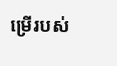ម្រើរបស់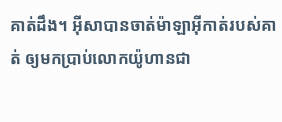គាត់ដឹង។ អ៊ីសាបានចាត់ម៉ាឡាអ៊ីកាត់របស់គាត់ ឲ្យមកប្រាប់លោកយ៉ូហានជា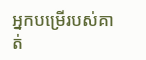អ្នកបម្រើរបស់គាត់